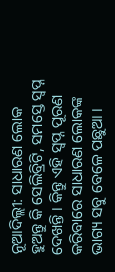ନୂଆଦିଲ୍ଲୀ: ସାଧାରଣ ଲୋକ ହୁଅନ୍ତୁ କି ସେଲିବ୍ରିଟି, ସମସ୍ତେ ସ୍ବପ୍ନ ଦେଖନ୍ତି । କିନ୍ତୁ ଏହି ସ୍ବପ୍ନ ପୂରଣ କରିବାରେ ସାଧାରଣ ଲୋକଙ୍କ ଭାଗ୍ୟ ସବୁ ବେଳେ ପଛୁଆ ।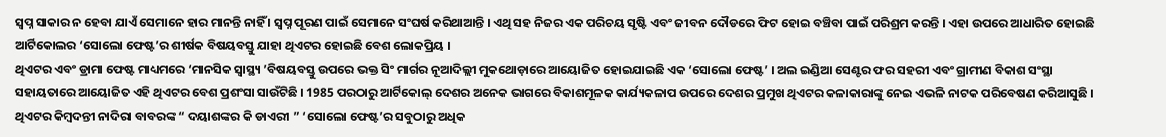ସ୍ବପ୍ନ ସାକାର ନ ହେବା ଯାଏଁ ସେମାନେ ହାର ମାନନ୍ତି ନାହିଁ । ସ୍ବପ୍ନ ପୂରଣ ପାଇଁ ସେମାନେ ସଂଘର୍ଷ କରିଥାଆନ୍ତି । ଏଥି ସହ ନିଜର ଏକ ପରିଚୟ ସୃଷ୍ଟି ଏବଂ ଜୀବନ ଦୌଡରେ ଫିଟ ହୋଇ ବଞ୍ଚିବା ପାଇଁ ପରିଶ୍ରମ କରନ୍ତି । ଏହା ଉପରେ ଆଧାରିତ ହୋଇଛି ଆର୍ଟିକୋଲର ‘ସୋଲୋ ଫେଷ୍ଟ’ର ଶୀର୍ଷକ ବିଷୟବସ୍ତୁ ଯାହା ଥିଏଟର ହୋଇଛି ବେଶ ଲୋକପ୍ରିୟ ।
ଥିଏଟର ଏବଂ ଡ୍ରାମା ଫେଷ୍ଟ ମାଧ୍ୟମରେ ‘ମାନସିକ ସ୍ବାସ୍ଥ୍ୟ ’ବିଷୟବସ୍ତୁ ଉପରେ ଭକ୍ତ ସିଂ ମାର୍ଗର ନୂଆଦିଲ୍ଲୀ ମୁକଥୋଡ଼ାରେ ଆୟୋଜିତ ହୋଇଯାଇଛି ଏକ ‘ସୋଲୋ ଫେଷ୍ଟ’ । ଅଲ ଇଣ୍ଡିଆ ସେଣ୍ଟର ଫର ସହରୀ ଏବଂ ଗ୍ରାମୀଣ ବିକାଶ ସଂସ୍ଥା ସହାୟତାରେ ଆୟୋଜିତ ଏହି ଥିଏଟର ବେଶ ପ୍ରଶଂସା ସାଉଁଟିଛି । 1985 ପରଠାରୁ ଆର୍ଟିକୋଲ୍ ଦେଶର ଅନେକ ଭାଗରେ ବିକାଶମୂଳକ କାର୍ଯ୍ୟକଳାପ ଉପରେ ଦେଶର ପ୍ରମୁଖ ଥିଏଟର କଳାକାରାଙ୍କୁ ନେଇ ଏଭଳି ନାଟକ ପରିବେଷଣ କରିଆସୁଛି । ଥିଏଟର କିମ୍ବଦନ୍ତୀ ନାଦିରା ବାବରଙ୍କ “ ଦୟାଶଙ୍କର କି ଡାଏରୀ ” ‘ସୋଲୋ ଫେଷ୍ଟ’ର ସବୁଠାରୁ ଅଧିକ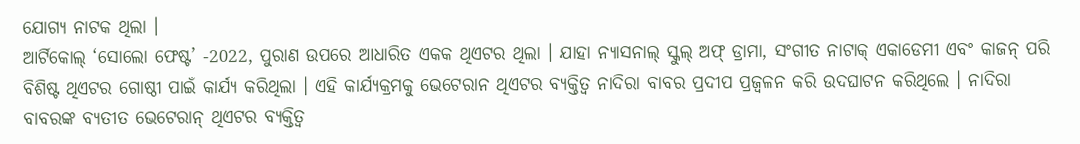ଯୋଗ୍ୟ ନାଟକ ଥିଲା ।
ଆର୍ଟିକୋଲ୍ ‘ସୋଲୋ ଫେଷ୍ଟ’ -2022, ପୁରାଣ ଉପରେ ଆଧାରିତ ଏକକ ଥିଏଟର ଥିଲା । ଯାହା ନ୍ୟାସନାଲ୍ ସ୍କୁଲ୍ ଅଫ୍ ଡ୍ରାମା, ସଂଗୀତ ନାଟାକ୍ ଏକାଡେମୀ ଏବଂ କାଜନ୍ ପରି ବିଶିଷ୍ଟ ଥିଏଟର ଗୋଷ୍ଠୀ ପାଇଁ କାର୍ଯ୍ୟ କରିଥିଲା । ଏହି କାର୍ଯ୍ୟକ୍ରମକୁ ଭେଟେରାନ ଥିଏଟର ବ୍ୟକ୍ତିତ୍ୱ ନାଦିରା ବାବର ପ୍ରଦୀପ ପ୍ରଜ୍ୱଳନ କରି ଉଦଘାଟନ କରିଥିଲେ । ନାଦିରା ବାବରଙ୍କ ବ୍ୟତୀତ ଭେଟେରାନ୍ ଥିଏଟର ବ୍ୟକ୍ତିତ୍ୱ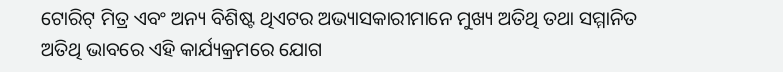ଟୋରିଟ୍ ମିତ୍ର ଏବଂ ଅନ୍ୟ ବିଶିଷ୍ଟ ଥିଏଟର ଅଭ୍ୟାସକାରୀମାନେ ମୁଖ୍ୟ ଅତିଥି ତଥା ସମ୍ମାନିତ ଅତିଥି ଭାବରେ ଏହି କାର୍ଯ୍ୟକ୍ରମରେ ଯୋଗ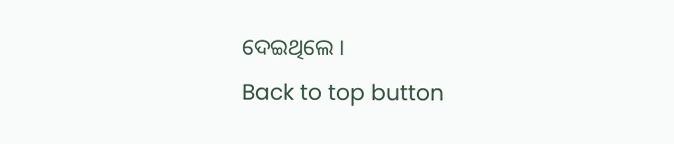ଦେଇଥିଲେ ।
Back to top button